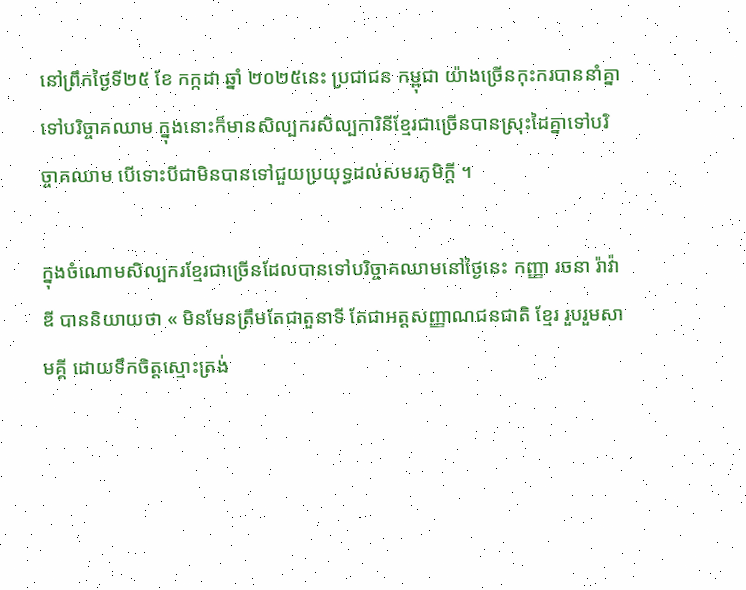នៅព្រឹកថ្ងៃទី២៥ ខែ កក្កដា ឆ្នាំ ២០២៥នេះ ប្រជាជន កម្ពុជា យ៉ាងច្រើនកុះករបាននាំគ្នាទៅបរិច្ចាគឈាម ក្នុងនោះក៏មានសិល្បករសិល្បការិនីខ្មែរជាច្រើនបានស្រុះដៃគ្នាទៅបរិច្ចាគឈាម បើទោះបីជាមិនបានទៅជួយប្រយុទ្ធដល់សមរភូមិក្តី ។

ក្នុងចំណោមសិល្បករខ្មែរជាច្រើនដែលបានទៅបរិច្ចាគឈាមនៅថ្ងៃនេះ កញ្ញា រចនា រ៉ាវ៉ាឌី បាននិយាយថា « មិនមែនត្រឹមតែជាតួនាទី តែជាអត្តសញ្ញាណជនជាតិ ខ្មែរ រួបរួមសាមគ្គី ដោយទឹកចិត្តស្មោះត្រង់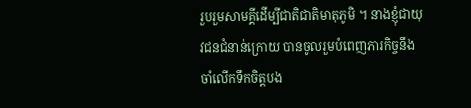រួបរួមសាមគ្គីដើម្បីជាតិជាតិមាតុភូមិ ។ នាងខ្ញុំជាយុវជនជំនាន់ក្រោយ បានចូលរួមបំពេញភារកិច្ចនឹងចាំលើកទឹកចិត្តបង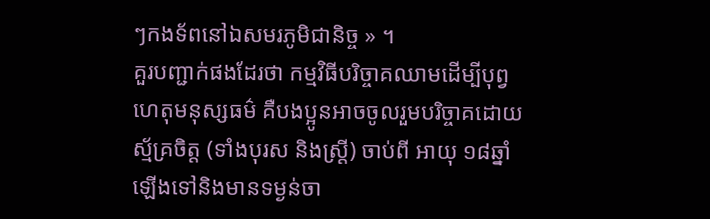ៗកងទ័ពនៅឯសមរភូមិជានិច្ច » ។
គួរបញ្ជាក់ផងដែរថា កម្មវិធីបរិច្ចាគឈាមដើម្បីបុព្វហេតុមនុស្សធម៌ គឺបងប្អូនអាចចូលរួមបរិច្ចាគដោយស្ម័គ្រចិត្ត (ទាំងបុរស និងស្រ្តី) ចាប់ពី អាយុ ១៨ឆ្នាំឡើងទៅនិងមានទម្ងន់ចា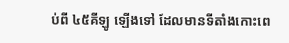ប់ពី ៤៥គីឡូ ឡើងទៅ ដែលមានទីតាំងកោះពេ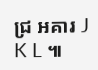ជ្រ អគារ J K L ៕